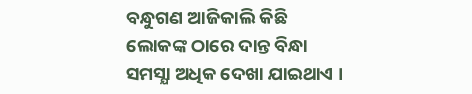ବନ୍ଧୁଗଣ ଆଜିକାଲି କିଛି ଲୋକଙ୍କ ଠାରେ ଦାନ୍ତ ବିନ୍ଧା ସମସ୍ଯା ଅଧିକ ଦେଖା ଯାଇଥାଏ ।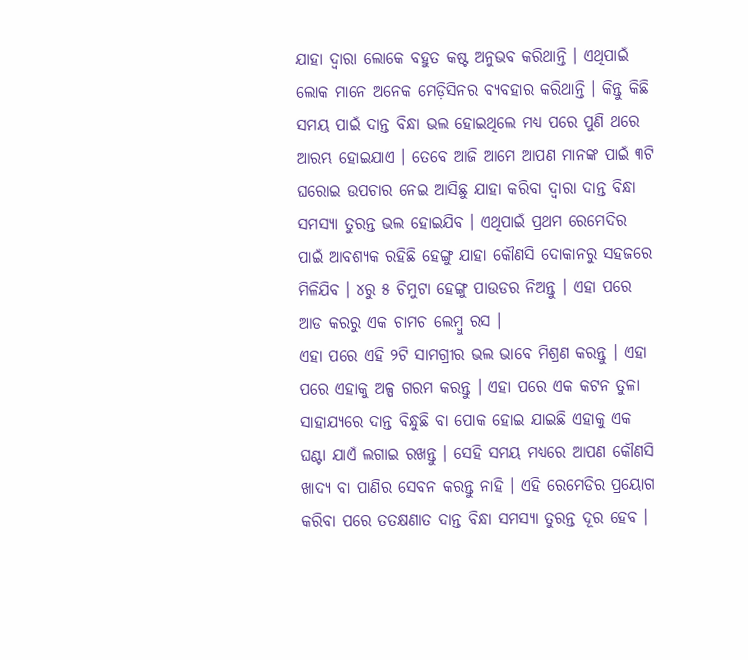ଯାହା ଦ୍ଵାରା ଲୋକେ ବହୁତ କଷ୍ଟ ଅନୁଭବ କରିଥାନ୍ତି । ଏଥିପାଇଁ ଲୋକ ମାନେ ଅନେକ ମେଡ଼ିସିନର ବ୍ୟବହାର କରିଥାନ୍ତି । କିନ୍ତୁ କିଛି ସମୟ ପାଇଁ ଦାନ୍ତ ବିନ୍ଧା ଭଲ ହୋଇଥିଲେ ମଧ୍ୟ ପରେ ପୁଣି ଥରେ ଆରମ୍ଭ ହୋଇଯାଏ । ତେବେ ଆଜି ଆମେ ଆପଣ ମାନଙ୍କ ପାଇଁ ୩ଟି ଘରୋଇ ଉପଚାର ନେଇ ଆସିଛୁ ଯାହା କରିବା ଦ୍ଵାରା ଦାନ୍ତ ବିନ୍ଧା ସମସ୍ଯା ତୁରନ୍ତ ଭଲ ହୋଇଯିବ । ଏଥିପାଇଁ ପ୍ରଥମ ରେମେଦିର ପାଇଁ ଆବଶ୍ୟକ ରହିଛି ହେଙ୍ଗୁ ଯାହା କୌଣସି ଦୋକାନରୁ ସହଜରେ ମିଳିଯିବ । ୪ରୁ ୫ ଚିମୁଟା ହେଙ୍ଗୁ ପାଉଡର ନିଅନ୍ତୁ । ଏହା ପରେ ଆଡ କରରୁ ଏକ ଚାମଚ ଲେମ୍ବୁ ରସ ।
ଏହା ପରେ ଏହି ୨ଟି ସାମଗ୍ରୀର ଭଲ ଭାବେ ମିଶ୍ରଣ କରନ୍ତୁ । ଏହା ପରେ ଏହାକୁ ଅଳ୍ପ ଗରମ କରନ୍ତୁ । ଏହା ପରେ ଏକ କଟନ ତୁଳା ସାହାଯ୍ୟରେ ଦାନ୍ତ ବିନ୍ଧୁଛି ବା ପୋକ ହୋଇ ଯାଇଛି ଏହାକୁ ଏକ ଘଣ୍ଟା ଯାଏଁ ଲଗାଇ ରଖନ୍ତୁ । ସେହି ସମୟ ମଧ୍ୟରେ ଆପଣ କୌଣସି ଖାଦ୍ୟ ବା ପାଣିର ସେବନ କରନ୍ତୁ ନାହି । ଏହି ରେମେଡିର ପ୍ରୟୋଗ କରିବା ପରେ ତତକ୍ଷଣାତ ଦାନ୍ତ ବିନ୍ଧା ସମସ୍ଯା ତୁରନ୍ତ ଦୂର ହେବ ।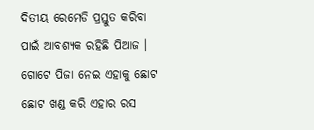ଦିତୀୟ ରେମେଡି ପ୍ରସ୍ତୁତ କରିବା ପାଇଁ ଆବଶ୍ୟକ ରହିଛି ପିଆଜ । ଗୋଟେ ପିଜା ନେଇ ଏହାକୁ ଛୋଟ ଛୋଟ ଖଣ୍ଡ କରି ଏହାର ରସ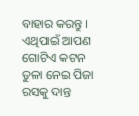ବାହାର କରନ୍ତୁ ।
ଏଥିପାଇଁ ଆପଣ ଗୋଟିଏ କଟନ ତୁଳା ନେଇ ପିଜା ରସକୁ ଦାନ୍ତ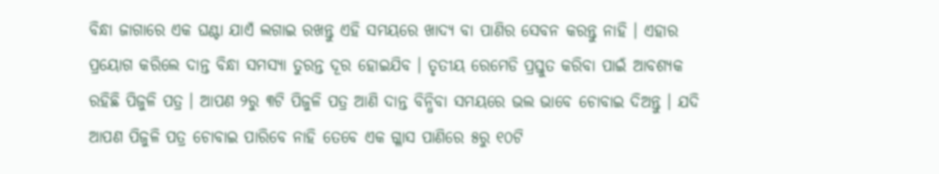ବିନ୍ଧା ଜାଗାରେ ଏକ ଘଣ୍ଟା ଯାଏଁ ଲଗାଇ ରଖନ୍ତୁ ଏହି ସମୟରେ ଖାଦ୍ୟ ବା ପାଣିର ସେବନ କରନ୍ତୁ ନାହି । ଏହାର ପ୍ରୟୋଗ କରିଲେ ଦାନ୍ତ ବିନ୍ଧା ସମସ୍ଯା ତୁରନ୍ତ ଦୂର ହୋଇଯିବ । ତୃତୀୟ ରେମେଡି ପ୍ରସ୍ତୁତ କରିବା ପାଇଁ ଆବଶ୍ୟକ ରହିଛି ପିଜୁଳି ପତ୍ର । ଆପଣ ୨ରୁ ୩ଟି ପିଜୁଳି ପତ୍ର ଆଣି ଦାନ୍ତ ବିନ୍ଧିବା ସମୟରେ ଭଲ ଭାବେ ଚୋବାଇ ଦିଅନ୍ତୁ । ଯଦି ଆପଣ ପିଜୁଳି ପତ୍ର ଚୋବାଇ ପାରିବେ ନାହି ତେବେ ଏକ ଗ୍ଳାସ ପାଣିରେ ୫ରୁ ୧୦ଟି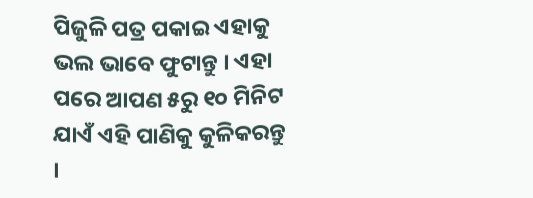ପିଜୁଳି ପତ୍ର ପକାଇ ଏହାକୁ ଭଲ ଭାବେ ଫୁଟାନ୍ତୁ । ଏହା ପରେ ଆପଣ ୫ରୁ ୧୦ ମିନିଟ ଯାଏଁ ଏହି ପାଣିକୁ କୁଳିକରନ୍ତୁ ।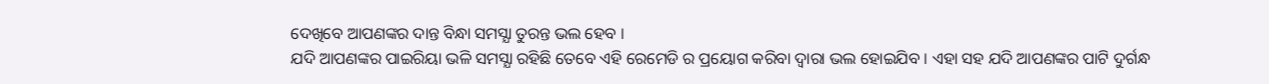ଦେଖିବେ ଆପଣଙ୍କର ଦାନ୍ତ ବିନ୍ଧା ସମସ୍ଯା ତୁରନ୍ତ ଭଲ ହେବ ।
ଯଦି ଆପଣଙ୍କର ପାଇରିୟା ଭଳି ସମସ୍ଯା ରହିଛି ତେବେ ଏହି ରେମେଡି ର ପ୍ରୟୋଗ କରିବା ଦ୍ଵାରା ଭଲ ହୋଇଯିବ । ଏହା ସହ ଯଦି ଆପଣଙ୍କର ପାଟି ଦୁର୍ଗନ୍ଧ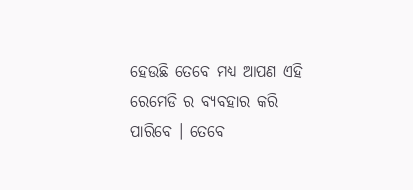ହେଉଛି ତେବେ ମଧ୍ୟ ଆପଣ ଏହି ରେମେଡି ର ବ୍ୟବହାର କରି ପାରିବେ । ତେବେ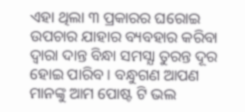ଏହା ଥିଲା ୩ ପ୍ରକାରର ଘରୋଇ ଉପଚାର ଯାହାର ବ୍ୟବହାର କରିବା ଦ୍ଵାରା ଦାନ୍ତ ବିନ୍ଧା ସମସ୍ଯା ତୁରନ୍ତ ଦୂର ହୋଇ ପାରିବ । ବନ୍ଧୁଗଣ ଆପଣ ମାନଙ୍କୁ ଆମ ପୋଷ୍ଟ ଟି ଭଲ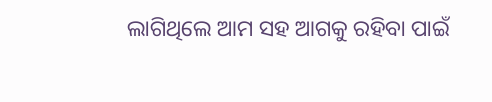ଲାଗିଥିଲେ ଆମ ସହ ଆଗକୁ ରହିବା ପାଇଁ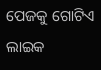ପେଜକୁ ଗୋଟିଏ ଲାଇକ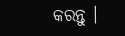କରନ୍ତୁ ।